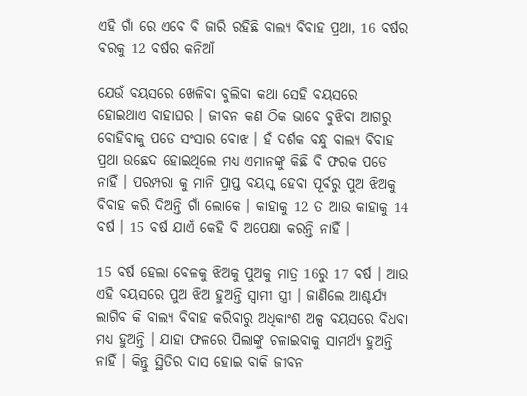ଏହି ଗାଁ ରେ ଏବେ ବି ଜାରି ରହିଛି ବାଲ୍ୟ ବିବାହ ପ୍ରଥା, 16 ବର୍ଷର ବରକୁ 12 ବର୍ଷର କନିଆଁ

ଯେଉଁ ବୟସରେ ଖେଳିବା ବୁଲିବା କଥା ସେହି ବୟସରେ ହୋଇଥାଏ ବାହାଘର । ଜୀବନ କଣ ଠିକ ଭାବେ ବୁଝିବା ଆଗରୁ ବୋହିବାକୁ ପଡେ ସଂସାର ବୋଝ । ହଁ ଦର୍ଶକ ବନ୍ଧୁ ବାଲ୍ୟ ବିବାହ ପ୍ରଥା ଉଛେଦ ହୋଇଥିଲେ ମଧ୍ୟ ଏମାନଙ୍କୁ କିଛି ବି ଫରକ ପଡେ ନାହିଁ । ପରମ୍ପରା କୁ ମାନି ପ୍ରାପ୍ତ ବୟସ୍କ ହେବା ପୂର୍ବରୁ ପୁଅ ଝିଅକୁ ବିବାହ କରି ଦିଅନ୍ତି ଗାଁ ଲୋକେ । କାହାକୁ 12 ତ ଆଉ କାହାକୁ 14 ବର୍ଷ । 15 ବର୍ଷ ଯାଏଁ କେହି ବି ଅପେକ୍ଷା କରନ୍ତି ନାହିଁ ।

15 ବର୍ଷ ହେଲା ବେଳକୁ ଝିଅକୁ ପୁଅକୁ ମାତ୍ର 16ରୁ 17 ବର୍ଷ । ଆଉ ଏହି ବୟସରେ ପୁଅ ଝିଅ ହୁଅନ୍ତି ସ୍ଵାମୀ ସ୍ତ୍ରୀ । ଜାଣିଲେ ଆଶ୍ଚର୍ଯ୍ୟ ଲାଗିବ କି ବାଲ୍ୟ ବିବାହ କରିବାରୁ ଅଧିକାଂଶ ଅଳ୍ପ ବୟସରେ ବିଧବା ମଧ୍ୟ ହୁଅନ୍ତି । ଯାହା ଫଳରେ ପିଲାଙ୍କୁ ଚଳାଇବାକୁ ସାମର୍ଥ୍ୟ ହୁଅନ୍ତି ନାହିଁ । କିନ୍ତୁ ସ୍ଥିତିର ଦାସ ହୋଇ ବାକି ଜୀବନ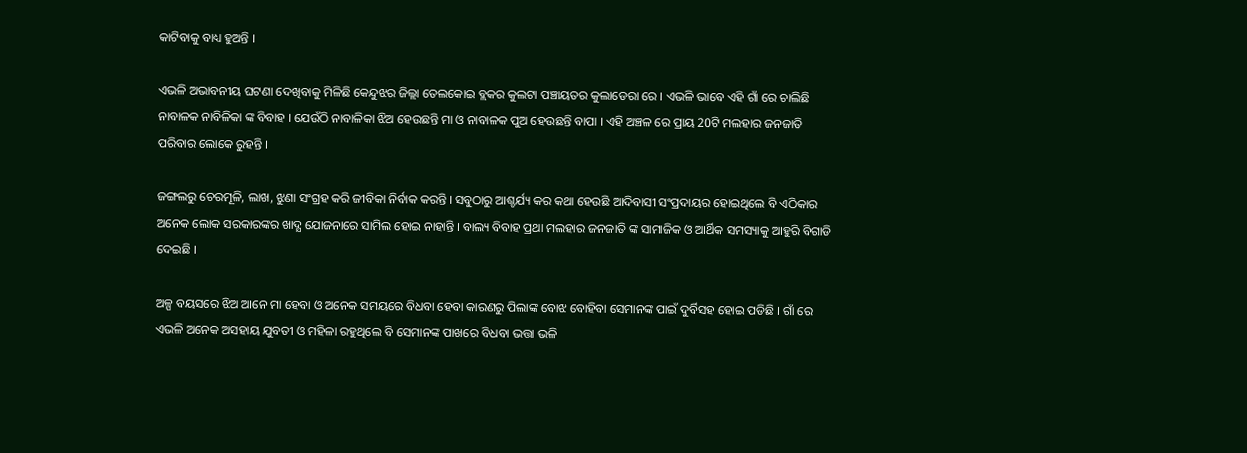କାଟିବାକୁ ବାଧ୍ୟ ହୁଅନ୍ତି ।

ଏଭଳି ଅଭାବନୀୟ ଘଟଣା ଦେଖିବାକୁ ମିଳିଛି କେନ୍ଦୁଝର ଜିଲ୍ଲା ତେଲକୋଇ ବ୍ଲକର କୁଲଟା ପଞ୍ଚାୟତର କୁଲାଡେରା ରେ । ଏଭଳି ଭାବେ ଏହି ଗାଁ ରେ ଚାଲିଛି ନାବାଳକ ନାବିଳିକା ଙ୍କ ବିବାହ । ଯେଉଁଠି ନାବାଳିକା ଝିଅ ହେଉଛନ୍ତି ମା ଓ ନାବାଳକ ପୁଅ ହେଉଛନ୍ତି ବାପା । ଏହି ଅଞ୍ଚଳ ରେ ପ୍ରାୟ 20ଟି ମଲହାର ଜନଜାତି ପରିବାର ଲୋକେ ରୁହନ୍ତି ।

ଜଙ୍ଗଲରୁ ଚେରମୂଳି, ଲାଖ, ଝୁଣା ସଂଗ୍ରହ କରି ଜୀବିକା ନିର୍ବାକ କରନ୍ତି । ସବୁଠାରୁ ଆଶ୍ଚର୍ଯ୍ୟ କର କଥା ହେଉଛି ଆଦିବାସୀ ସଂପ୍ରଦାୟର ହୋଇଥିଲେ ବି ଏଠିକାର ଅନେକ ଲୋକ ସରକାରଙ୍କର ଖାଦ୍ଯ ଯୋଜନାରେ ସାମିଲ ହୋଇ ନାହାନ୍ତି । ବାଲ୍ୟ ବିବାହ ପ୍ରଥା ମଲହାର ଜନଜାତି ଙ୍କ ସାମାଜିକ ଓ ଆର୍ଥିକ ସମସ୍ୟାକୁ ଆହୁରି ବିଗାଡି ଦେଇଛି ।

ଅଳ୍ପ ବୟସରେ ଝିଅ ଆନେ ମା ହେବା ଓ ଅନେକ ସମୟରେ ବିଧବା ହେବା କାରଣରୁ ପିଲାଙ୍କ ବୋଝ ବୋହିବା ସେମାନଙ୍କ ପାଇଁ ଦୁର୍ବିସହ ହୋଇ ପଡିଛି । ଗାଁ ରେ ଏଭଳି ଅନେକ ଅସହାୟ ଯୁବତୀ ଓ ମହିଳା ରହୁଥିଲେ ବି ସେମାନଙ୍କ ପାଖରେ ବିଧବା ଭତ୍ତା ଭଳି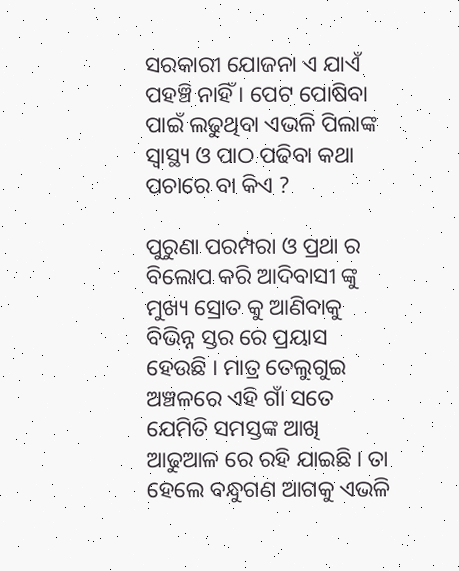ସରକାରୀ ଯୋଜନା ଏ ଯାଏଁ ପହଞ୍ଚି ନାହିଁ । ପେଟ ପୋଷିବା ପାଇଁ ଲଢୁଥିବା ଏଭଳି ପିଲାଙ୍କ ସ୍ୱାସ୍ଥ୍ୟ ଓ ପାଠ ପଢିବା କଥା ପଚାରେ ବା କିଏ ?

ପୁରୁଣା ପରମ୍ପରା ଓ ପ୍ରଥା ର ବିଲୋପ କରି ଆଦିବାସୀ ଙ୍କୁ ମୁଖ୍ୟ ସ୍ରୋତ କୁ ଆଣିବାକୁ ବିଭିନ୍ନ ସ୍ତର ରେ ପ୍ରୟାସ ହେଉଛି । ମାତ୍ର ତେଲୁଗୁଇ ଅଞ୍ଚଳରେ ଏହି ଗାଁ ସତେ ଯେମିତି ସମସ୍ତଙ୍କ ଆଖି ଆଢୁଆଳ ରେ ରହି ଯାଇଛି । ତା ହେଲେ ବନ୍ଧୁଗଣ ଆଗକୁ ଏଭଳି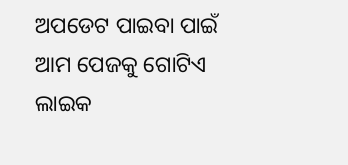ଅପଡେଟ ପାଇବା ପାଇଁ ଆମ ପେଜକୁ ଗୋଟିଏ ଲାଇକ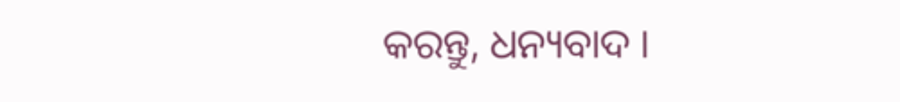କରନ୍ତୁ, ଧନ୍ୟବାଦ ।